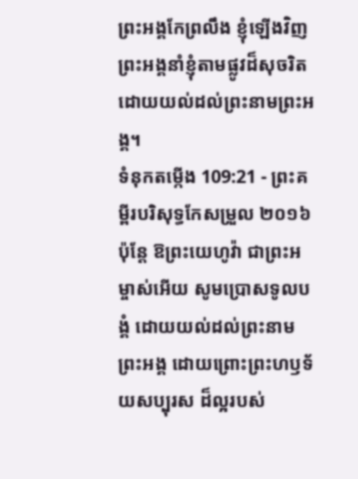ព្រះអង្គកែព្រលឹង ខ្ញុំឡើងវិញ ព្រះអង្គនាំខ្ញុំតាមផ្លូវដ៏សុចរិត ដោយយល់ដល់ព្រះនាមព្រះអង្គ។
ទំនុកតម្កើង 109:21 - ព្រះគម្ពីរបរិសុទ្ធកែសម្រួល ២០១៦ ប៉ុន្ដែ ឱព្រះយេហូវ៉ា ជាព្រះអម្ចាស់អើយ សូមប្រោសទូលបង្គំ ដោយយល់ដល់ព្រះនាមព្រះអង្គ ដោយព្រោះព្រះហឫទ័យសប្បុរស ដ៏ល្អរបស់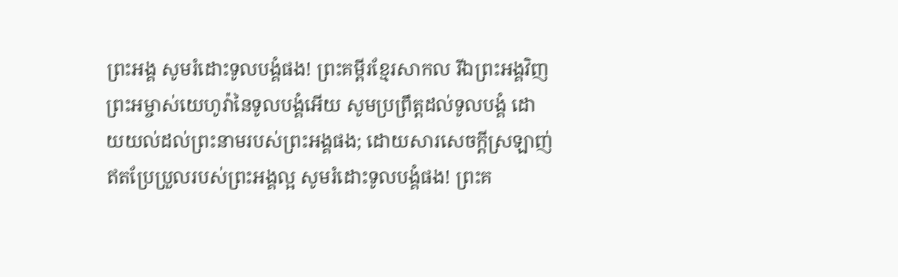ព្រះអង្គ សូមរំដោះទូលបង្គំផង! ព្រះគម្ពីរខ្មែរសាកល រីឯព្រះអង្គវិញ ព្រះអម្ចាស់យេហូវ៉ានៃទូលបង្គំអើយ សូមប្រព្រឹត្តដល់ទូលបង្គំ ដោយយល់ដល់ព្រះនាមរបស់ព្រះអង្គផង; ដោយសារសេចក្ដីស្រឡាញ់ឥតប្រែប្រួលរបស់ព្រះអង្គល្អ សូមរំដោះទូលបង្គំផង! ព្រះគ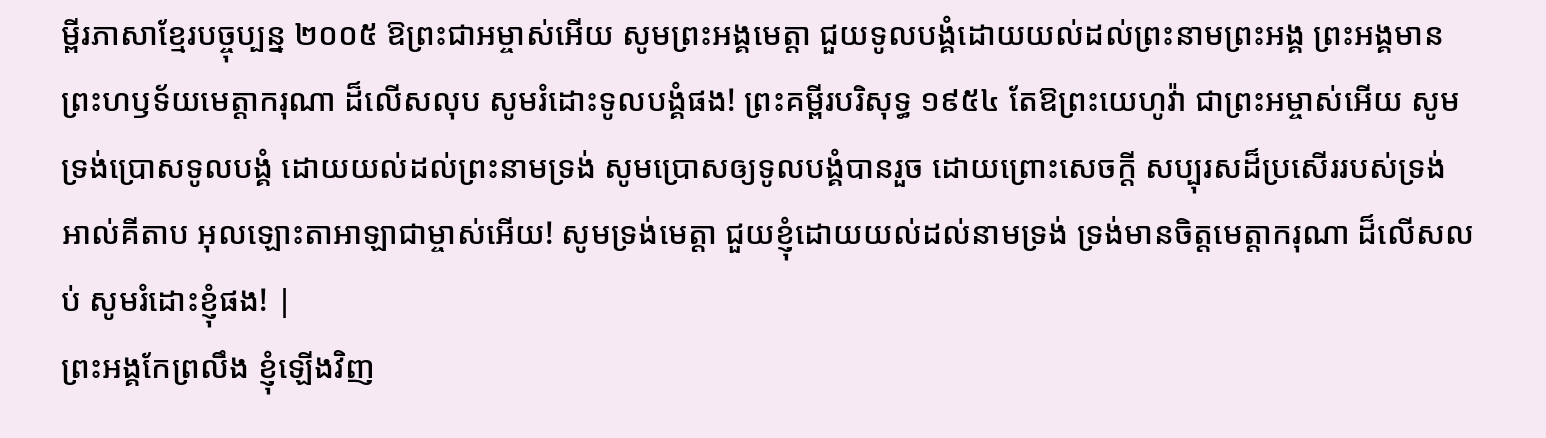ម្ពីរភាសាខ្មែរបច្ចុប្បន្ន ២០០៥ ឱព្រះជាអម្ចាស់អើយ សូមព្រះអង្គមេត្តា ជួយទូលបង្គំដោយយល់ដល់ព្រះនាមព្រះអង្គ ព្រះអង្គមានព្រះហឫទ័យមេត្តាករុណា ដ៏លើសលុប សូមរំដោះទូលបង្គំផង! ព្រះគម្ពីរបរិសុទ្ធ ១៩៥៤ តែឱព្រះយេហូវ៉ា ជាព្រះអម្ចាស់អើយ សូមទ្រង់ប្រោសទូលបង្គំ ដោយយល់ដល់ព្រះនាមទ្រង់ សូមប្រោសឲ្យទូលបង្គំបានរួច ដោយព្រោះសេចក្ដី សប្បុរសដ៏ប្រសើររបស់ទ្រង់ អាល់គីតាប អុលឡោះតាអាឡាជាម្ចាស់អើយ! សូមទ្រង់មេត្តា ជួយខ្ញុំដោយយល់ដល់នាមទ្រង់ ទ្រង់មានចិត្តមេត្តាករុណា ដ៏លើសលប់ សូមរំដោះខ្ញុំផង! |
ព្រះអង្គកែព្រលឹង ខ្ញុំឡើងវិញ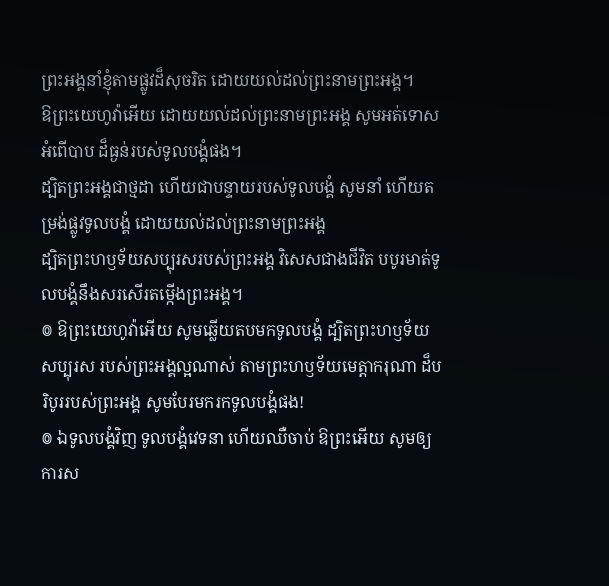ព្រះអង្គនាំខ្ញុំតាមផ្លូវដ៏សុចរិត ដោយយល់ដល់ព្រះនាមព្រះអង្គ។
ឱព្រះយេហូវ៉ាអើយ ដោយយល់ដល់ព្រះនាមព្រះអង្គ សូមអត់ទោសអំពើបាប ដ៏ធ្ងន់របស់ទូលបង្គំផង។
ដ្បិតព្រះអង្គជាថ្មដា ហើយជាបន្ទាយរបស់ទូលបង្គំ សូមនាំ ហើយតម្រង់ផ្លូវទូលបង្គំ ដោយយល់ដល់ព្រះនាមព្រះអង្គ
ដ្បិតព្រះហឫទ័យសប្បុរសរបស់ព្រះអង្គ វិសេសជាងជីវិត បបូរមាត់ទូលបង្គំនឹងសរសើរតម្កើងព្រះអង្គ។
៙ ឱព្រះយេហូវ៉ាអើយ សូមឆ្លើយតបមកទូលបង្គំ ដ្បិតព្រះហឫទ័យសប្បុរស របស់ព្រះអង្គល្អណាស់ តាមព្រះហឫទ័យមេត្តាករុណា ដ៏បរិបូររបស់ព្រះអង្គ សូមបែរមករកទូលបង្គំផង!
៙ ឯទូលបង្គំវិញ ទូលបង្គំវេទនា ហើយឈឺចាប់ ឱព្រះអើយ សូមឲ្យការស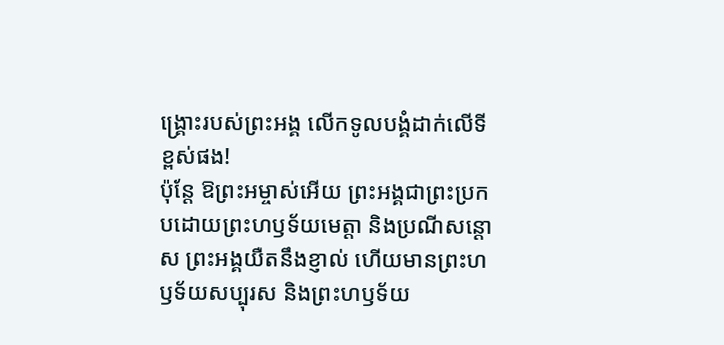ង្គ្រោះរបស់ព្រះអង្គ លើកទូលបង្គំដាក់លើទីខ្ពស់ផង!
ប៉ុន្ដែ ឱព្រះអម្ចាស់អើយ ព្រះអង្គជាព្រះប្រកបដោយព្រះហឫទ័យមេត្តា និងប្រណីសន្ដោស ព្រះអង្គយឺតនឹងខ្ញាល់ ហើយមានព្រះហឫទ័យសប្បុរស និងព្រះហឫទ័យ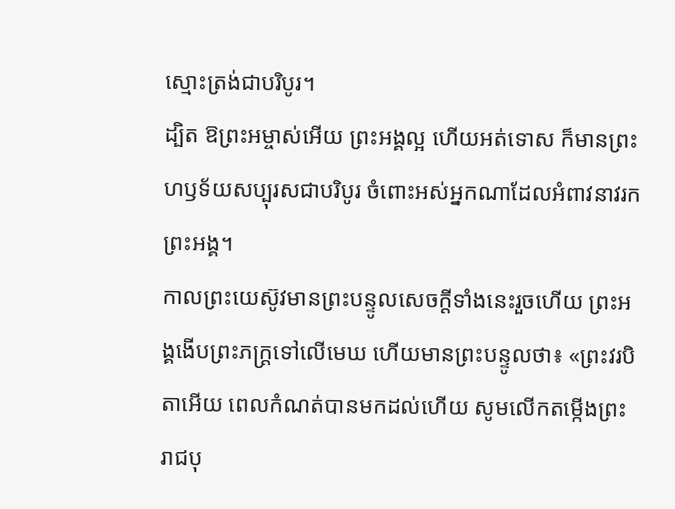ស្មោះត្រង់ជាបរិបូរ។
ដ្បិត ឱព្រះអម្ចាស់អើយ ព្រះអង្គល្អ ហើយអត់ទោស ក៏មានព្រះហឫទ័យសប្បុរសជាបរិបូរ ចំពោះអស់អ្នកណាដែលអំពាវនាវរកព្រះអង្គ។
កាលព្រះយេស៊ូវមានព្រះបន្ទូលសេចក្ដីទាំងនេះរួចហើយ ព្រះអង្គងើបព្រះភក្ត្រទៅលើមេឃ ហើយមានព្រះបន្ទូលថា៖ «ព្រះវរបិតាអើយ ពេលកំណត់បានមកដល់ហើយ សូមលើកតម្កើងព្រះរាជបុ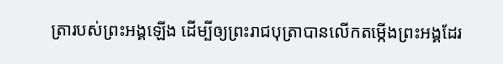ត្រារបស់ព្រះអង្គឡើង ដើម្បីឲ្យព្រះរាជបុត្រាបានលើកតម្កើងព្រះអង្គដែរ